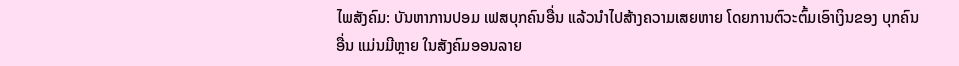ໄພສັງຄົມ: ບັນຫາການປອມ ເຟສບຸກຄົນອື່ນ ແລ້ວນໍາໄປສ້າງຄວາມເສຍຫາຍ ໂດຍການຕົວະຕົ້ມເອົາເງິນຂອງ ບຸກຄົນອື່ນ ແມ່ນມີຫຼາຍ ໃນສັງຄົມອອນລາຍ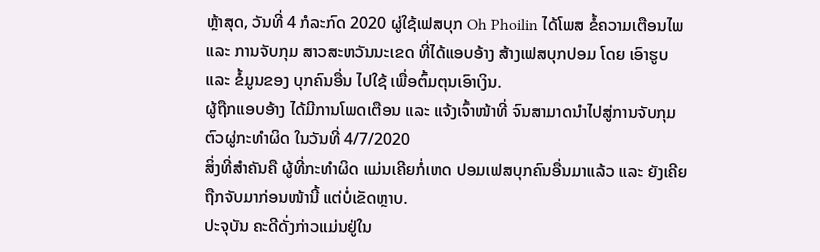ຫຼ້າສຸດ, ວັນທີ່ 4 ກໍລະກົດ 2020 ຜູ່ໃຊ້ເຟສບຸກ Oh Phoilin ໄດ້ໂພສ ຂໍ້ຄວາມເຕືອນໄພ ແລະ ການຈັບກຸມ ສາວສະຫວັນນະເຂດ ທີ່ໄດ້ແອບອ້າງ ສ້າງເຟສບຸກປອມ ໂດຍ ເອົາຮູບ ແລະ ຂໍ້ມູນຂອງ ບຸກຄົນອື່ນ ໄປໃຊ້ ເພື່ອຕົ້ມຕຸນເອົາເງິນ.
ຜູ້ຖືກແອບອ້າງ ໄດ້ມີການໂພດເຕືອນ ແລະ ແຈ້ງເຈົ້າໜ້າທີ່ ຈົນສາມາດນໍາໄປສູ່ການຈັບກຸມຕົວຜູ່ກະທໍາຜິດ ໃນວັນທີ່ 4/7/2020
ສິ່ງທີ່ສໍາຄັນຄື ຜູ້ທີ່ກະທໍາຜິດ ແມ່ນເຄີຍກໍ່ເຫດ ປອມເຟສບຸກຄົນອື່ນມາແລ້ວ ແລະ ຍັງເຄີຍຖືກຈັບມາກ່ອນໜ້ານີ້ ແຕ່ບໍ່ເຂັດຫຼາບ.
ປະຈຸບັນ ຄະດີດັ່ງກ່າວແມ່ນຢູ່ໃນ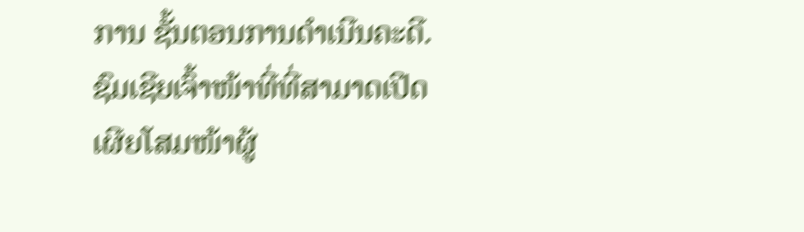ການ ຊັ້ນຕອນການດໍາເນີນຄະດີ.
ຊົມເຊີຍເຈົ້າໜ້າທີ່ທີ່ສາມາດເປີດເຜີຍໂສມໜ້າຜູ້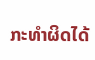ກະທໍາຜິດໄດ້